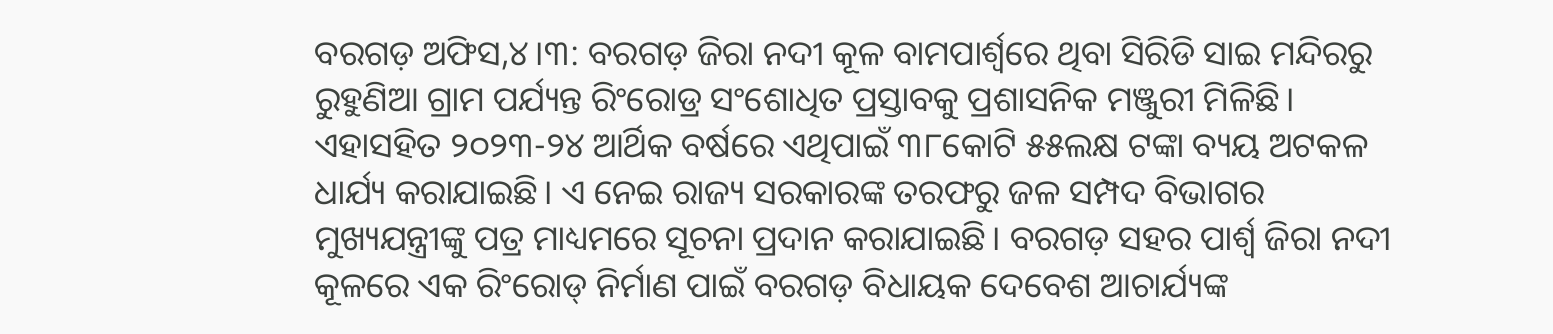ବରଗଡ଼ ଅଫିସ,୪।୩: ବରଗଡ଼ ଜିରା ନଦୀ କୂଳ ବାମପାର୍ଶ୍ୱରେ ଥିବା ସିରିଡି ସାଇ ମନ୍ଦିରରୁ ରୁହୁଣିଆ ଗ୍ରାମ ପର୍ଯ୍ୟନ୍ତ ରିଂରୋଡ୍ର ସଂଶୋଧିତ ପ୍ରସ୍ତାବକୁ ପ୍ରଶାସନିକ ମଞ୍ଜୁରୀ ମିଳିଛି। ଏହାସହିତ ୨୦୨୩-୨୪ ଆର୍ଥିକ ବର୍ଷରେ ଏଥିପାଇଁ ୩୮କୋଟି ୫୫ଲକ୍ଷ ଟଙ୍କା ବ୍ୟୟ ଅଟକଳ ଧାର୍ଯ୍ୟ କରାଯାଇଛି। ଏ ନେଇ ରାଜ୍ୟ ସରକାରଙ୍କ ତରଫରୁ ଜଳ ସମ୍ପଦ ବିଭାଗର ମୁଖ୍ୟଯନ୍ତ୍ରୀଙ୍କୁ ପତ୍ର ମାଧ୍ୟମରେ ସୂଚନା ପ୍ରଦାନ କରାଯାଇଛି। ବରଗଡ଼ ସହର ପାର୍ଶ୍ୱ ଜିରା ନଦୀ କୂଳରେ ଏକ ରିଂରୋଡ୍ ନିର୍ମାଣ ପାଇଁ ବରଗଡ଼ ବିଧାୟକ ଦେବେଶ ଆଚାର୍ଯ୍ୟଙ୍କ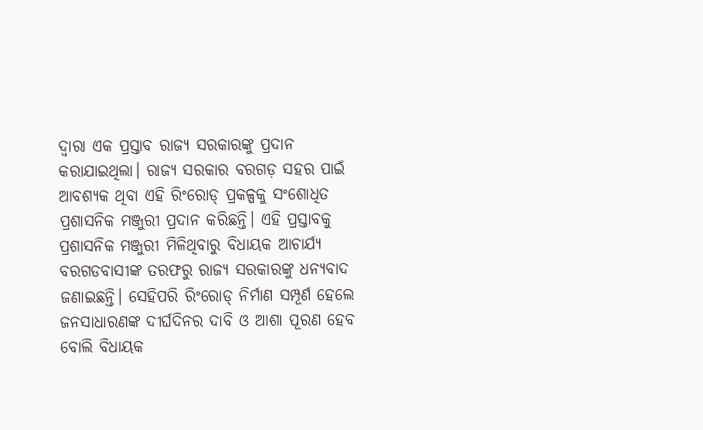ଦ୍ୱାରା ଏକ ପ୍ରସ୍ତାବ ରାଜ୍ୟ ସରକାରଙ୍କୁ ପ୍ରଦାନ କରାଯାଇଥିଲା। ରାଜ୍ୟ ସରକାର ବରଗଡ଼ ସହର ପାଇଁ ଆବଶ୍ୟକ ଥିବା ଏହି ରିଂରୋଡ୍ ପ୍ରକଳ୍ପକୁ ସଂଶୋଧିତ ପ୍ରଶାସନିକ ମଞ୍ଜୁରୀ ପ୍ରଦାନ କରିଛନ୍ତି। ଏହି ପ୍ରସ୍ତାବକୁ ପ୍ରଶାସନିକ ମଞ୍ଜୁରୀ ମିଳିଥିବାରୁ ବିଧାୟକ ଆଚାର୍ଯ୍ୟ ବରଗଡବାସୀଙ୍କ ତରଫରୁ ରାଜ୍ୟ ସରକାରଙ୍କୁ ଧନ୍ୟବାଦ ଜଣାଇଛନ୍ତି। ସେହିପରି ରିଂରୋଡ୍ ନିର୍ମାଣ ସମ୍ପୂର୍ଣ ହେଲେ ଜନସାଧାରଣଙ୍କ ଦୀର୍ଘଦିନର ଦାବି ଓ ଆଶା ପୂରଣ ହେବ ବୋଲି ବିଧାୟକ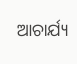ଆଚାର୍ଯ୍ୟ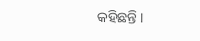କହିଛନ୍ତି ।